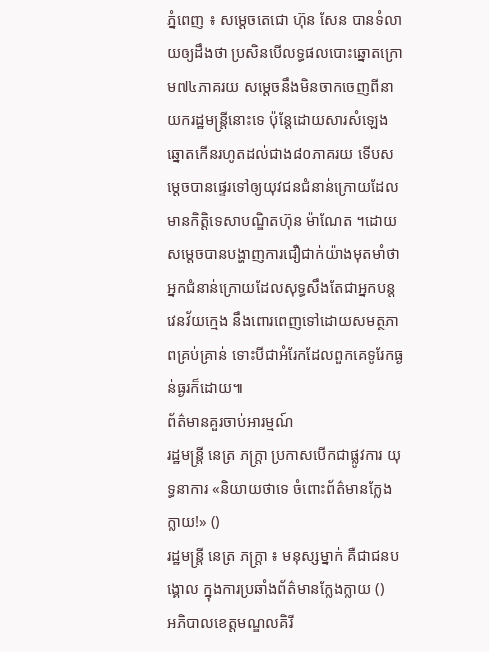ភ្នំពេញ ៖ សម្តេចតេជោ ហ៊ុន សែន បានទំលាយឲ្យដឹងថា ប្រសិនបើលទ្ធផលបោះឆ្នោតក្រោម៧៤ភាគរយ សម្តេចនឹងមិនចាកចេញពីនាយករដ្ឋមន្រ្តីនោះទេ ប៉ុន្តែដោយសារសំឡេងឆ្នោតកើនរហូតដល់ជាង៨០ភាគរយ ទើបសម្តេចបានផ្ទេរទៅឲ្យយុវជនជំនាន់ក្រោយដែលមានកិត្តិទេសាបណ្ឌិតហ៊ុន ម៉ាណែត ។ដោយសម្តេចបានបង្ហាញការជឿជាក់យ៉ាងមុតមាំថា អ្នកជំនាន់ក្រោយដែលសុទ្ធសឹងតែជាអ្នកបន្តវេនវ័យក្មេង នឹងពោរពេញទៅដោយសមត្ថភាពគ្រប់គ្រាន់ ទោះបីជាអំរែកដែលពួកគេទូរែកធ្ងន់ធ្ងរក៏ដោយ៕
ព័ត៌មានគួរចាប់អារម្មណ៍
រដ្ឋមន្ត្រី នេត្រ ភក្ត្រា ប្រកាសបើកជាផ្លូវការ យុទ្ធនាការ «និយាយថាទេ ចំពោះព័ត៌មានក្លែងក្លាយ!» ()
រដ្ឋមន្ត្រី នេត្រ ភក្ត្រា ៖ មនុស្សម្នាក់ គឺជាជនបង្គោល ក្នុងការប្រឆាំងព័ត៌មានក្លែងក្លាយ ()
អភិបាលខេត្តមណ្ឌលគិរី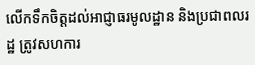លើកទឹកចិត្តដល់អាជ្ញាធរមូលដ្ឋាន និងប្រជាពលរដ្ឋ ត្រូវសហការ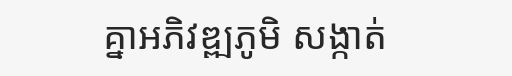គ្នាអភិវឌ្ឍភូមិ សង្កាត់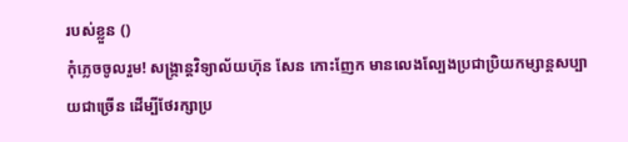របស់ខ្លួន ()
កុំភ្លេចចូលរួម! សង្ក្រាន្តវិទ្យាល័យហ៊ុន សែន កោះញែក មានលេងល្បែងប្រជាប្រិយកម្សាន្តសប្បាយជាច្រើន ដើម្បីថែរក្សាប្រ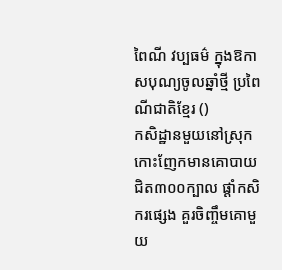ពៃណី វប្បធម៌ ក្នុងឱកាសបុណ្យចូលឆ្នាំថ្មី ប្រពៃណីជាតិខ្មែរ ()
កសិដ្ឋានមួយនៅស្រុកកោះញែកមានគោបាយ ជិត៣០០ក្បាល ផ្ដាំកសិករផ្សេង គួរចិញ្ចឹមគោមួយ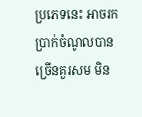ប្រភេទនេះ អាចរកប្រាក់ចំណូលបានច្រើនគួរសម មិន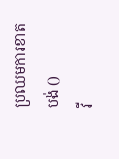ប្រឈមការខាតបង់ ()
វី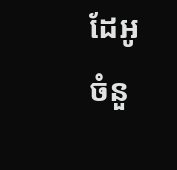ដែអូ
ចំនួ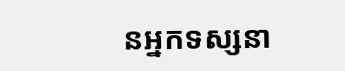នអ្នកទស្សនា